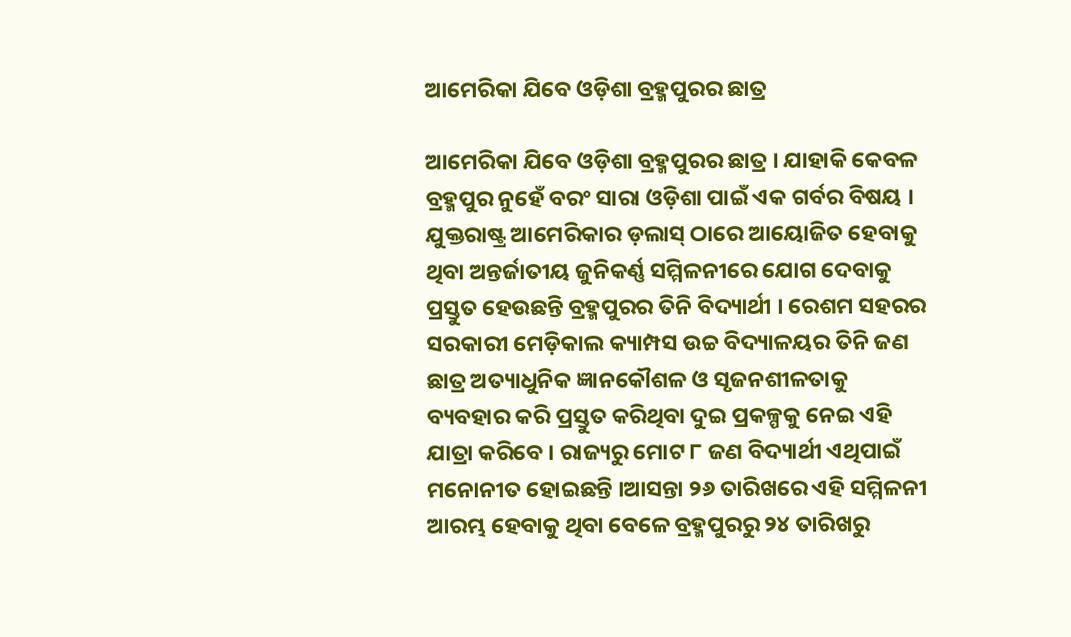ଆମେରିକା ଯିବେ ଓଡ଼ିଶା ବ୍ରହ୍ମପୁରର ଛାତ୍ର

ଆମେରିକା ଯିବେ ଓଡ଼ିଶା ବ୍ରହ୍ମପୁରର ଛାତ୍ର । ଯାହାକି କେବଳ ବ୍ରହ୍ମପୁର ନୁହେଁ ବରଂ ସାରା ଓଡ଼ିଶା ପାଇଁ ଏକ ଗର୍ବର ବିଷୟ । ଯୁକ୍ତରାଷ୍ଟ୍ର ଆମେରିକାର ଡ଼ଲାସ୍‌ ଠାରେ ଆୟୋଜିତ ହେବାକୁ ଥିବା ଅନ୍ତର୍ଜାତୀୟ ଜୁନିକର୍ଣ୍ଣ ସମ୍ମିଳନୀରେ ଯୋଗ ଦେବାକୁ ପ୍ରସ୍ତୁତ ହେଉଛନ୍ତି ବ୍ରହ୍ମପୁରର ତିନି ବିଦ୍ୟାର୍ଥୀ । ରେଶମ ସହରର ସରକାରୀ ମେଡ଼ିକାଲ କ୍ୟାମ୍ପସ ଉଚ୍ଚ ବିଦ୍ୟାଳୟର ତିନି ଜଣ ଛାତ୍ର ଅତ୍ୟାଧୁନିକ ଜ୍ଞାନକୌଶଳ ଓ ସୃଜନଶୀଳତାକୁ ବ୍ୟବହାର କରି ପ୍ରସ୍ତୁତ କରିଥିବା ଦୁଇ ପ୍ରକଳ୍ପକୁ ନେଇ ଏହି ଯାତ୍ରା କରିବେ । ରାଜ୍ୟରୁ ମୋଟ ୮ ଜଣ ବିଦ୍ୟାର୍ଥୀ ଏଥିପାଇଁ ମନୋନୀତ ହୋଇଛନ୍ତି ।ଆସନ୍ତା ୨୬ ତାରିଖରେ ଏହି ସମ୍ମିଳନୀ ଆରମ୍ଭ ହେବାକୁ ଥିବା ବେଳେ ବ୍ରହ୍ମପୁରରୁ ୨୪ ତାରିଖରୁ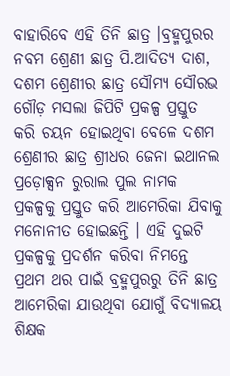ବାହାରିବେ ଏହି ତିନି ଛାତ୍ର ।ବ୍ରହ୍ମପୁରର ନବମ ଶ୍ରେଣୀ ଛାତ୍ର ପି.ଆଦିତ୍ୟ ଦାଶ, ଦଶମ ଶ୍ରେଣୀର ଛାତ୍ର ସୌମ୍ୟ ସୌରଭ ଗୌଡ଼ ମସଲା ଜିପିଟି ପ୍ରକଳ୍ପ ପ୍ରସ୍ତୁତ କରି ଚୟନ ହୋଇଥିବା ବେଳେ ଦଶମ ଶ୍ରେଣୀର ଛାତ୍ର ଶ୍ରୀଧର ଜେନା ଇଥାନଲ ପ୍ରଡ଼ୋକ୍ସନ ରୁରାଲ ପୁଲ ନାମକ ପ୍ରକଳ୍ପକୁ ପ୍ରସ୍ତୁତ କରି ଆମେରିକା ଯିବାକୁ ମନୋନୀତ ହୋଇଛନ୍ତି । ଏହି ଦୁଇଟି ପ୍ରକଳ୍ପକୁ ପ୍ରଦର୍ଶନ କରିବା ନିମନ୍ତେ ପ୍ରଥମ ଥର ପାଇଁ ବ୍ରହ୍ମପୁରରୁ ତିନି ଛାତ୍ର ଆମେରିକା ଯାଉଥିବା ଯୋଗୁଁ ବିଦ୍ୟାଳୟ ଶିକ୍ଷକ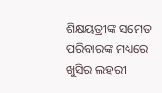ଶିକ୍ଷୟତ୍ରୀଙ୍କ ସମେତ ପରିବାରଙ୍କ ମଧ୍ୟରେ ଖୁସିର ଲହରୀ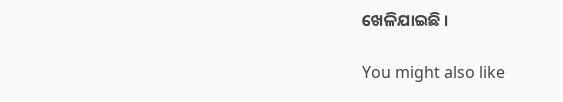ଖେଳିଯାଇଛି ।

You might also like